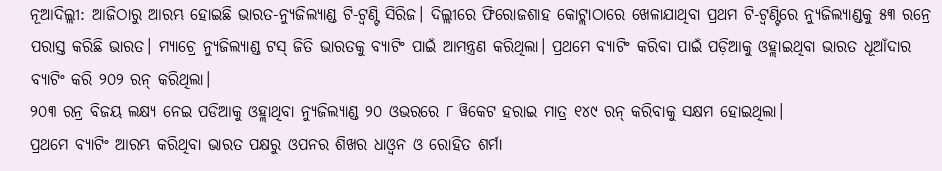ନୂଆଦିଲ୍ଲୀ: ଆଜିଠାରୁ ଆରମ୍ଭ ହୋଇଛି ଭାରତ-ନ୍ୟୁଜିଲ୍ୟାଣ୍ଡ ଟି-ଟ୍ୱଣ୍ଟି ସିରିଜ। ଦିଲ୍ଲୀରେ ଫିରୋଜଶାହ କୋଟ୍ଲାଠାରେ ଖେଳାଯାଥିବା ପ୍ରଥମ ଟି-ଟ୍ୱଣ୍ଟିରେ ନ୍ୟୁଜିଲ୍ୟାଣ୍ଡକୁ ୫୩ ରନ୍ରେ ପରାସ୍ତ କରିଛି ଭାରତ। ମ୍ୟାଚ୍ରେ ନ୍ୟୁଜିଲ୍ୟାଣ୍ଡ ଟସ୍ ଜିତି ଭାରତକୁ ବ୍ୟାଟିଂ ପାଇଁ ଆମନ୍ତ୍ରଣ କରିଥିଲା। ପ୍ରଥମେ ବ୍ୟାଟିଂ କରିବା ପାଇଁ ପଡ଼ିଆକୁ ଓହ୍ଲାଇଥିବା ଭାରତ ଧୂଆଁଦାର ବ୍ୟାଟିଂ କରି ୨୦୨ ରନ୍ କରିଥିଲା।
୨୦୩ ରନ୍ର ବିଜୟ ଲକ୍ଷ୍ୟ ନେଇ ପଡିଆକୁ ଓହ୍ଲାଥିବା ନ୍ୟୁଜିଲ୍ୟାଣ୍ଡ ୨୦ ଓଭରରେ ୮ ୱିକେଟ ହରାଇ ମାତ୍ର ୧୪୯ ରନ୍ କରିବାକୁ ସକ୍ଷମ ହୋଇଥିଲା।
ପ୍ରଥମେ ବ୍ୟାଟିଂ ଆରମ୍ଭ କରିଥିବା ଭାରତ ପକ୍ଷରୁ ଓପନର ଶିଖର ଧାଓ୍ୱନ ଓ ରୋହିତ ଶର୍ମା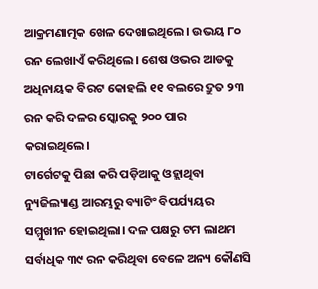ଆକ୍ରମଣାତ୍ମକ ଖେଳ ଦେଖାଇଥିଲେ। ଉଭୟ ୮୦ ରନ ଲେଖାଏଁ କରିଥିଲେ। ଶେଷ ଓଭର ଆଡକୁ ଅଧିନାୟକ ବିରଟ କୋହଲି ୧୧ ବଲରେ ଦ୍ରୁତ ୨୩ ରନ କରି ଦଳର ସ୍କୋରକୁ ୨୦୦ ପାର କରାଇଥିଲେ।
ଟାର୍ଗେଟକୁ ପିଛା କରି ପଡ଼ିଆକୁ ଓହ୍ଲାଥିବା ନ୍ୟୁଜିଲ୍ୟାଣ୍ଡ ଆରମ୍ଭରୁ ବ୍ୟାଟିଂ ବିପର୍ଯ୍ୟୟର ସମ୍ମୁଖୀନ ହୋଇଥିଲା। ଦଳ ପକ୍ଷରୁ ଟମ ଲାଥମ ସର୍ବାଧିକ ୩୯ ରନ କରିଥିବା ବେଳେ ଅନ୍ୟ କୌଣସି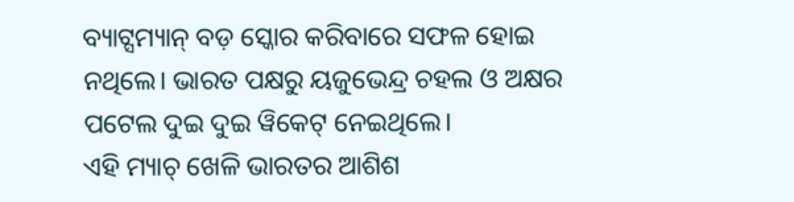ବ୍ୟାଟ୍ସମ୍ୟାନ୍ ବଡ଼ ସ୍କୋର କରିବାରେ ସଫଳ ହୋଇ ନଥିଲେ। ଭାରତ ପକ୍ଷରୁ ୟଜୁଭେନ୍ଦ୍ର ଚହଲ ଓ ଅକ୍ଷର ପଟେଲ ଦୁଇ ଦୁଇ ୱିକେଟ୍ ନେଇଥିଲେ।
ଏହି ମ୍ୟାଚ୍ ଖେଳି ଭାରତର ଆଶିଶ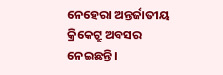ନେହେରା ଅନ୍ତର୍ଜାତୀୟ କ୍ରିକେଟ୍ରୁ ଅବସର ନେଇଛନ୍ତି।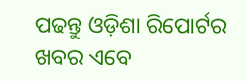ପଢନ୍ତୁ ଓଡ଼ିଶା ରିପୋର୍ଟର ଖବର ଏବେ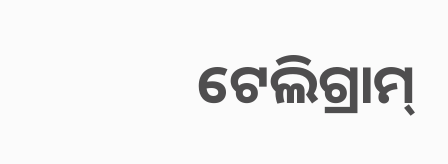ଟେଲିଗ୍ରାମ୍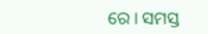ରେ। ସମସ୍ତ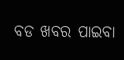ବଡ ଖବର ପାଇବା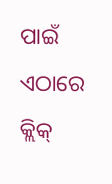ପାଇଁ ଏଠାରେ କ୍ଲିକ୍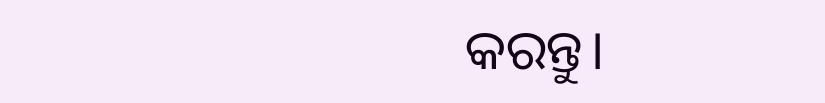କରନ୍ତୁ।